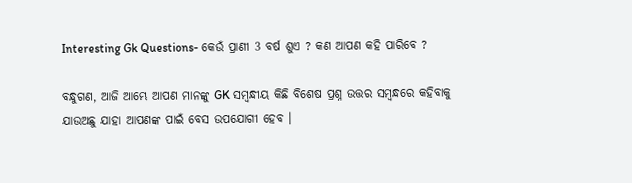Interesting Gk Questions- କେଉଁ ପ୍ରାଣୀ 3 ବର୍ଷ ଶୁଏ ? କଣ ଆପଣ କହି ପାରିବେ ?

ବନ୍ଧୁଗଣ, ଆଜି ଆମ୍ଭେ ଆପଣ ମାନଙ୍କୁ GK ସମ୍ବନ୍ଧୀୟ କିଛି ବିଶେଷ ପ୍ରଶ୍ନ ଉତ୍ତର ସମ୍ବନ୍ଧରେ କହିବାକୁ ଯାଉଅଛୁ ଯାହା ଆପଣଙ୍କ ପାଇଁ ବେସ ଉପଯୋଗୀ ହେବ ।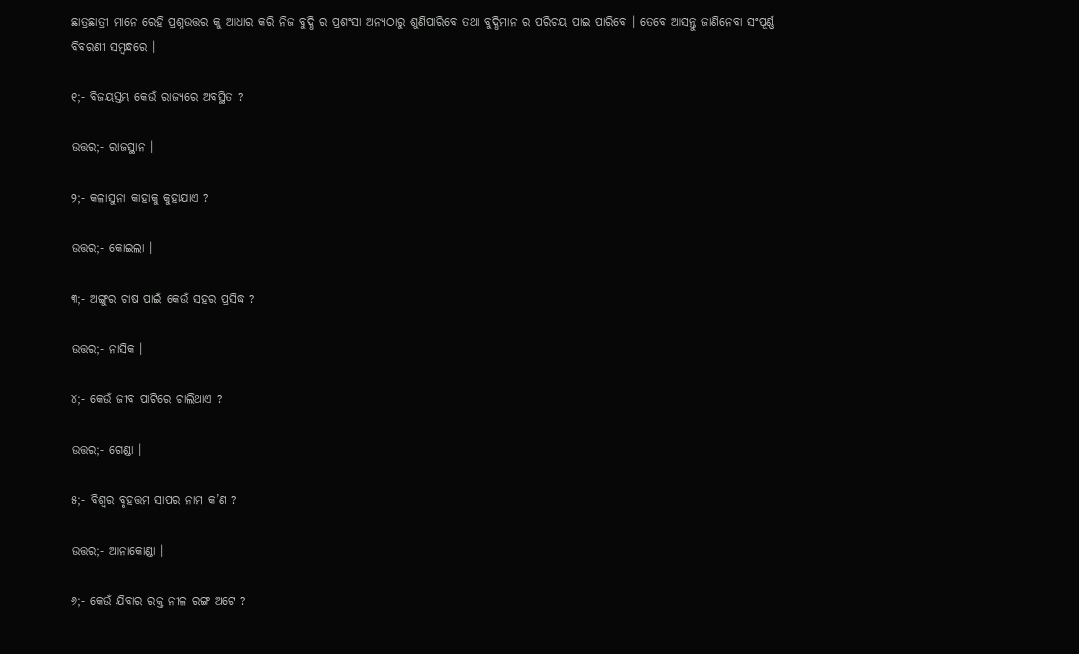ଛାତ୍ରଛାତ୍ରୀ ମାନେ ରେହି ପ୍ରଶ୍ନଉତ୍ତର କୁ ଆଧାର କରି ନିଜ ବୁଦ୍ଧି ର ପ୍ରଶଂସା ଅନ୍ୟଠାରୁ ଶୁଣିପାରିବେ ତଥା ବୁଦ୍ଧିମାନ ର ପରିଚୟ ପାଇ ପାରିବେ । ତେବେ ଆସନ୍ତୁ ଜାଣିନେବା ସଂପୂର୍ଣ୍ଣ ବିବରଣୀ ସମ୍ବନ୍ଧରେ ।

୧;- ବିଜୟସ୍ତମ୍ଭ କେଉଁ ରାଜ୍ୟରେ ଅବସ୍ଥିତ ?

ଉତ୍ତର;- ରାଜସ୍ଥାନ ।

୨;- କଳାସୁନା କାହାକୁ କୁହାଯାଏ ?

ଉତ୍ତର;- କୋଇଲା ।

୩;- ଅଙ୍ଗୁର ଚାଷ ପାଇଁ କେଉଁ ସହର ପ୍ରସିଦ୍ଧ ?

ଉତ୍ତର;- ନାସିକ ।

୪;- କେଉଁ ଜୀବ ପାଟିରେ ଚାଲିଥାଏ ?

ଉତ୍ତର;- ଗେଣ୍ଡା ।

୫;- ବିଶ୍ଵର ବୃହତ୍ତମ ସାପର ନାମ କ’ଣ ?

ଉତ୍ତର;- ଆନାକୋଣ୍ଡା ।

୬;- କେଉଁ ଯିବାର ରକ୍ତ ନୀଳ ରଙ୍ଗ ଅଟେ ?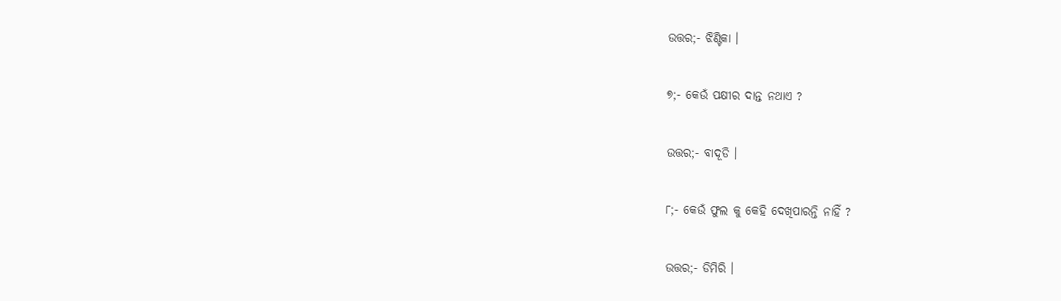ଉତ୍ତର;- ଝିଣ୍ଟିକା ।

୭;- କେଉଁ ପକ୍ଷୀର ଦାନ୍ତ ନଥାଏ ?

ଉତ୍ତର;- ବାଦୂଡି ।

୮;- କେଉଁ ଫୁଲ କୁ କେହି ଦେଖିପାରନ୍ତି ନାହିଁ ?

ଉତ୍ତର;- ଡିମିରି ।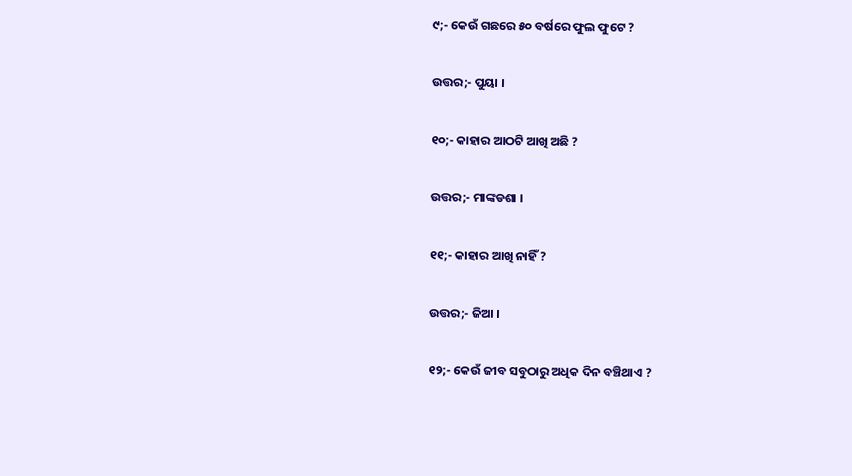୯;- କେଉଁ ଗଛରେ ୫୦ ବର୍ଷରେ ଫୁଲ ଫୁଟେ ?

ଉତ୍ତର;- ପୁୟା ।

୧୦;- କାହାର ଆଠଟି ଆଖି ଅଛି ?

ଉତ୍ତର;- ମାଙ୍କଡଶା ।

୧୧;- କାହାର ଆଖି ନାହିଁ ?

ଉତ୍ତର;- ଜିଆ ।

୧୨;- କେଉଁ ଜୀବ ସବୁଠାରୁ ଅଧିକ ଦିନ ବଞ୍ଚିଥାଏ ?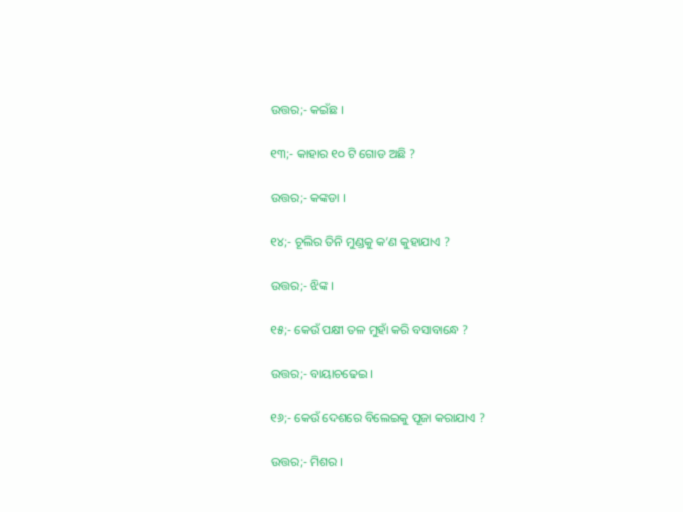ଉତ୍ତର;- କଇଁଛ ।

୧୩;- କାହାର ୧୦ ଟି ଗୋଡ ଅଛି ?

ଉତ୍ତର;- କଙ୍କଡା ।

୧୪;- ଚୂଲିର ତିନି ମୁଣ୍ଡକୁ କ’ଣ କୁହାଯାଏ ?

ଉତ୍ତର;- ଝିଙ୍କ ।

୧୫;- କେଉଁ ପକ୍ଷୀ ତଳ ମୁହାଁ କରି ବସାବାନ୍ଧେ ?

ଉତ୍ତର;- ବାୟାଚଢେଇ ।

୧୬;- କେଉଁ ଦେଶରେ ବିଲେଇକୁ ପୂଜା କରାଯାଏ ?

ଉତ୍ତର;- ମିଶର ।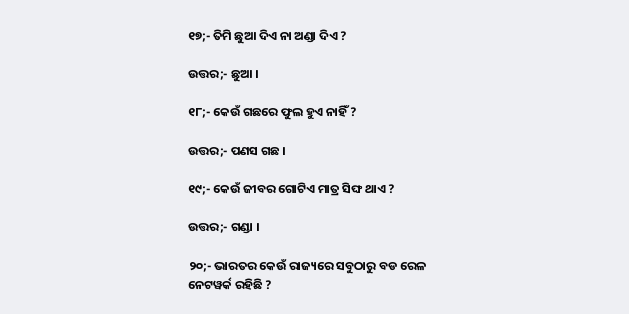୧୭;- ତିମି ଛୁଆ ଦିଏ ନା ଅଣ୍ଡା ଦିଏ ?

ଉତ୍ତର;- ଛୁଆ ।

୧୮;- କେଉଁ ଗଛରେ ଫୁଲ ହୁଏ ନାହିଁ ?

ଉତ୍ତର;- ପଣସ ଗଛ ।

୧୯;- କେଉଁ ଜୀବର ଗୋଟିଏ ମାତ୍ର ସିଙ୍ଘ ଥାଏ ?

ଉତ୍ତର;- ଗଣ୍ଡା ।

୨୦;- ଭାରତର କେଉଁ ରାଜ୍ୟରେ ସବୁଠାରୁ ବଡ ରେଳ ନେଟୱର୍କ ରହିଛି ?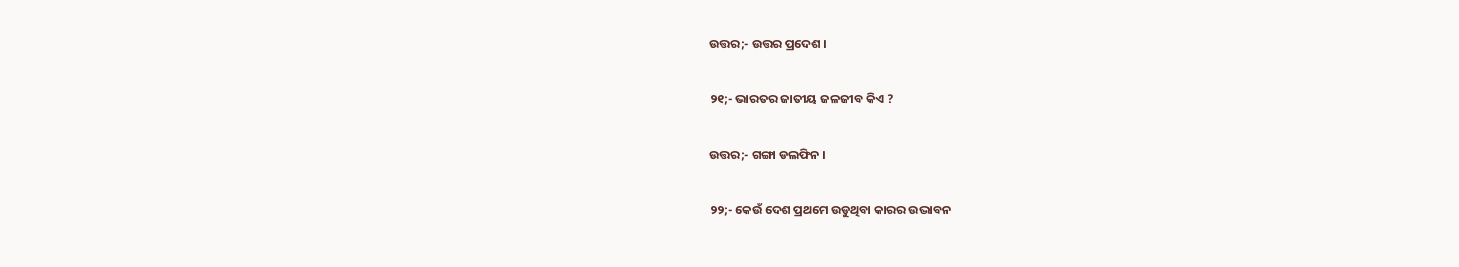ଉତ୍ତର;- ଉତ୍ତର ପ୍ରଦେଶ ।

୨୧;- ଭାରତର ଜାତୀୟ ଜଳଜୀବ କିଏ ?

ଉତ୍ତର;- ଗଙ୍ଗା ଡଲଫିନ ।

୨୨;- କେଉଁ ଦେଶ ପ୍ରଥମେ ଉଡୁଥିବା କାରର ଉଦ୍ଭାବନ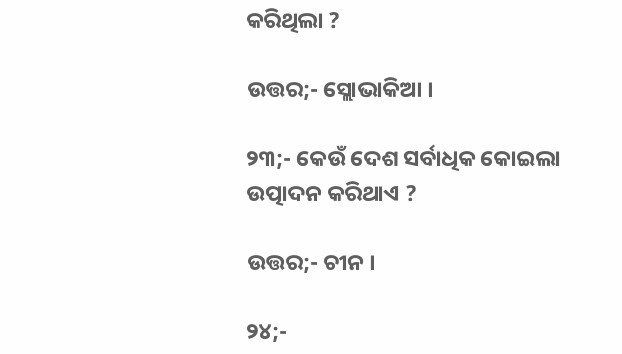କରିଥିଲା ?

ଉତ୍ତର;- ସ୍ଲୋଭାକିଆ ।

୨୩;- କେଉଁ ଦେଶ ସର୍ବାଧିକ କୋଇଲା ଉତ୍ପାଦନ କରିଥାଏ ?

ଉତ୍ତର;- ଚୀନ ।

୨୪;-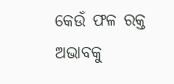କେଉଁ ଫଳ ରକ୍ତ ଅଭାବକୁ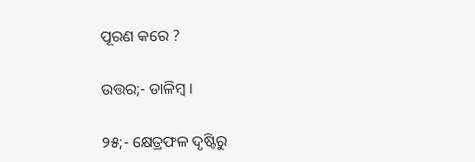ପୂରଣ କରେ ?

ଉତ୍ତର;- ଡାଳିମ୍ବ ।

୨୫;- କ୍ଷେତ୍ରଫଳ ଦୃଷ୍ଟିରୁ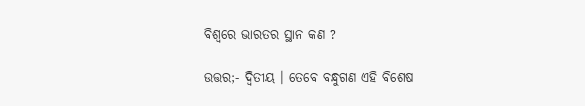ବିଶ୍ବରେ ଭାରତର ସ୍ଥାନ କଣ ?

ଉତ୍ତର;- ଦ୍ଵିତୀୟ । ତେବେ ବନ୍ଧୁଗଣ ଏହି ବିଶେଷ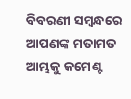ବିବରଣୀ ସମ୍ବନ୍ଧରେ ଆପଣଙ୍କ ମତାମତ ଆମ୍ଭକୁ କମେଣ୍ଟ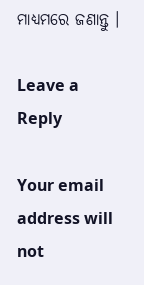ମାଧ୍ୟମରେ ଜଣାନ୍ତୁ ।

Leave a Reply

Your email address will not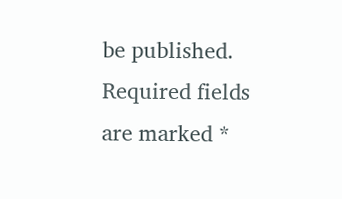be published. Required fields are marked *